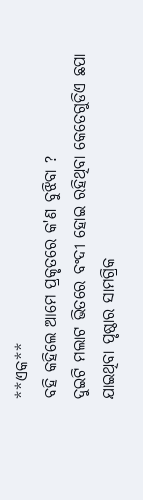**ଏକ**
ବହି କହିଲେ ଆମେ ପ୍ରକୃତରେ କ'ଣ ବୁଝିବା ?
ଦୁଇଟି ମଲାଟ ଭିତରେ ବଂଦୀ ହୋଇ ରହିଥିବା କେତେଗୁଡିଏ ଛପା ଯାଇଥିବା ପୃଷ୍ଠାର ସାମଗ୍ରିକ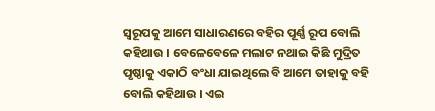ସ୍ୱରୂପକୁ ଆମେ ସାଧାରଣରେ ବହିର ପୂର୍ଣ୍ଣ ରୂପ ବୋଲି କହିଥାଉ । ବେଳେବେଳେ ମଲାଟ ନଥାଇ କିଛି ମୁଦ୍ରିତ ପୃଷ୍ଠାକୁ ଏକାଠି ବଂଧା ଯାଇଥିଲେ ବି ଆମେ ତାହାକୁ ବହି ବୋଲି କହିଥାଉ । ଏଇ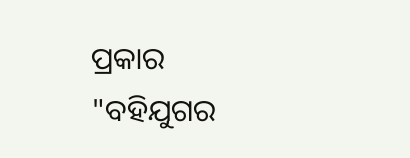ପ୍ରକାର
"ବହିଯୁଗର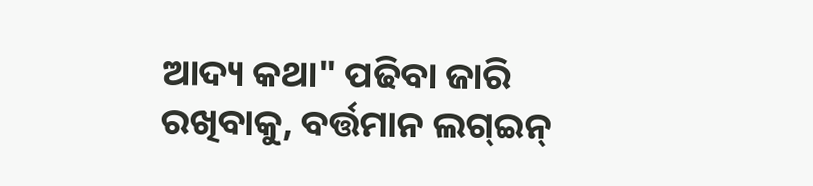ଆଦ୍ୟ କଥା" ପଢିବା ଜାରି ରଖିବାକୁ, ବର୍ତ୍ତମାନ ଲଗ୍ଇନ୍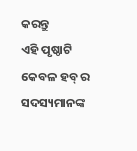କରନ୍ତୁ
ଏହି ପୃଷ୍ଠାଟି କେବଳ ହବ୍ ର ସଦସ୍ୟମାନଙ୍କ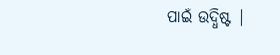ପାଇଁ ଉଦ୍ଧିଷ୍ଟ |